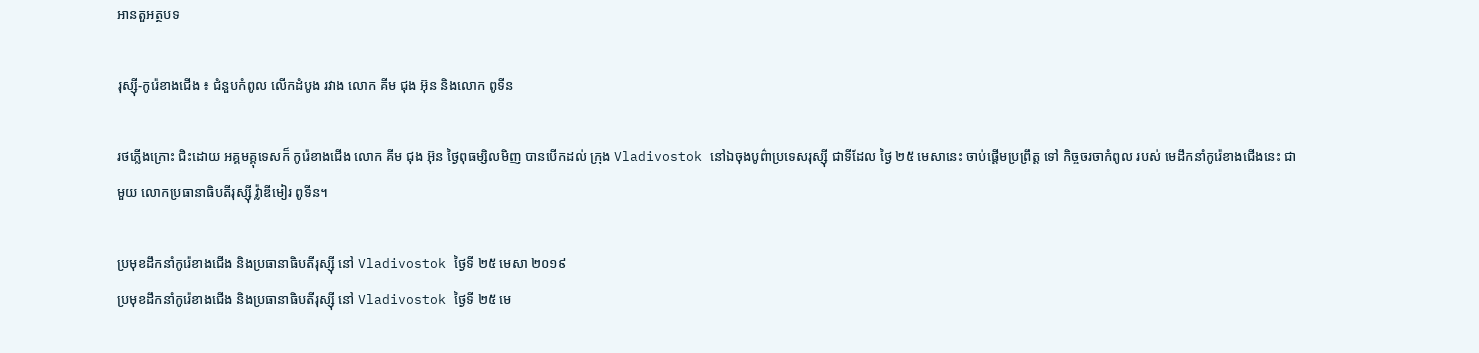អានតួអត្ថបទ

រុស្ស៊ី-កូរ៉េខាងជើង ៖ ជំនួបកំពូល លើកដំបូង រវាង លោក គីម ជុង អ៊ុន និងលោក ពូទីន

រថភ្លើងក្រោះ ជិះដោយ អគ្គមគ្គុទេសក៏ កូរ៉េខាងជើង លោក គីម ជុង អ៊ុន ថ្ងៃពុធម្សិលមិញ បានបើកដល់ ក្រុង Vladivostok នៅឯចុងបូព៌ាប្រទេសរុស្ស៊ី ជាទីដែល ថ្ងៃ ២៥ មេសានេះ ចាប់ផ្តើមប្រព្រឹត្ត ទៅ កិច្ចចរចាកំពូល របស់ មេដឹកនាំកូរ៉េខាងជើងនេះ ជាមួយ លោកប្រធានាធិបតីរុស្ស៊ី វ៉្លាឌីមៀរ ពូទីន។

ប្រមុខដឹកនាំកូរ៉េខាងជើង និងប្រធានាធិបតីរុស្ស៊ី នៅ Vladivostok ថ្ងៃទី ២៥ មេសា ២០១៩
ប្រមុខដឹកនាំកូរ៉េខាងជើង និងប្រធានាធិបតីរុស្ស៊ី នៅ Vladivostok ថ្ងៃទី ២៥ មេ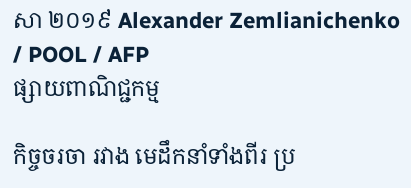សា ២០១៩ Alexander Zemlianichenko / POOL / AFP
ផ្សាយពាណិជ្ជកម្ម

កិច្ចចរចា រវាង មេដឹកនាំទាំងពីរ ប្រ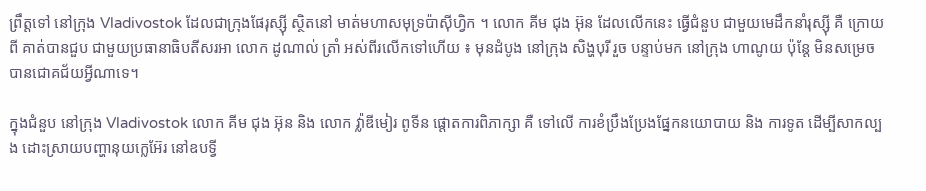ព្រឹត្តទៅ នៅក្រុង Vladivostok ដែលជាក្រុងផែរុស្ស៊ី ស្ថិតនៅ មាត់មហាសមុទ្រប៉ាស៊ីហ្វិក ។ លោក គីម ជុង អ៊ុន ដែលលើកនេះ ធ្វើជំនួប ជាមួយមេដឹកនាំរុស្ស៊ី គឺ ក្រោយពី គាត់បានជួប ជាមួយប្រធានាធិបតីសរអា លោក ដូណាល់ ត្រាំ អស់ពីរលើកទៅហើយ ៖ មុនដំបូង នៅក្រុង សិង្ហបុរី រួច បន្ទាប់មក នៅក្រុង ហាណូយ ប៉ុន្តែ មិនសម្រេចបានជោគជ័យអ្វីណាទេ។

ក្នុងជំនួប នៅក្រុង Vladivostok លោក គីម ជុង អ៊ុន និង លោក វ៉្លាឌីមៀរ ពូទីន ផ្តោតការពិភាក្សា គឺ ទៅលើ ការខំប្រឹងប្រែងផ្នែកនយោបាយ និង ការទូត ដើម្បីសាកល្បង ដោះស្រាយបញ្ហានុយក្លេអ៊ែរ នៅឧបទ្វី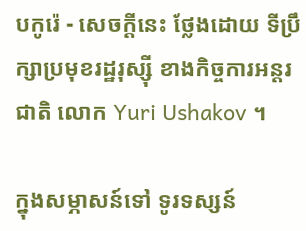បកូរ៉េ - សេចក្តីនេះ ថ្លែងដោយ ទីប្រឹក្សាប្រមុខរដ្ឋរុស្ស៊ី ខាងកិច្ចការអន្តរជាតិ លោក Yuri Ushakov ។

ក្នុងសម្ភាសន៍ទៅ ទូរទស្សន៍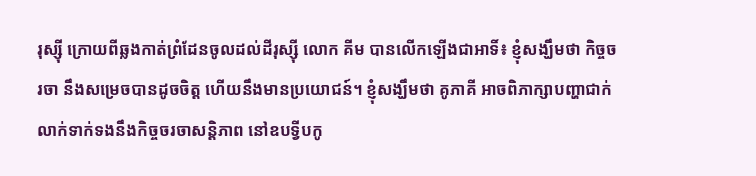រុស្ស៊ី ក្រោយពីឆ្លងកាត់ព្រំដែនចូលដល់ដីរុស្ស៊ី លោក គីម បានលើកឡើងជាអាទិ៍៖ ខ្ញុំសង្ឃឹមថា កិច្ចចរចា នឹងសម្រេចបានដូចចិត្ត ហើយនឹងមានប្រយោជន៍។ ខ្ញុំសង្ឃឹមថា គូភាគី អាចពិភាក្សាបញ្ហាជាក់លាក់ទាក់ទងនឹងកិច្ចចរចាសន្តិភាព នៅឧបទ្វីបកូ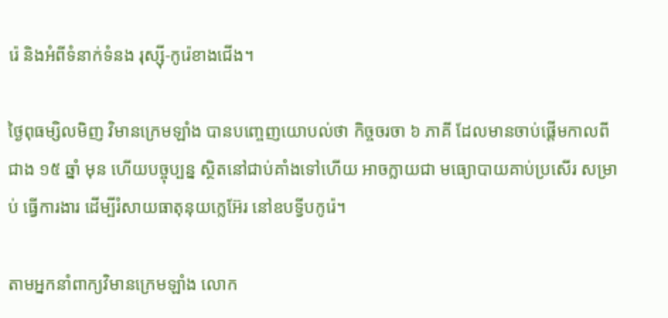រ៉េ និងអំពីទំនាក់ទំនង រុស្ស៊ី-កូរ៉េខាងជើង។

ថ្ងៃពុធម្សិលមិញ វិមានក្រេមឡាំង បានបញ្ចេញយោបល់ថា កិច្ចចរចា ៦ ភាគី ដែលមានចាប់ផ្តើមកាលពី ជាង ១៥ ឆ្នាំ មុន ហើយបច្ចុប្បន្ន ស្ថិតនៅជាប់គាំងទៅហើយ អាចក្លាយជា មធ្យោបាយគាប់ប្រសើរ សម្រាប់ ធ្វើការងារ ដើម្បីរំសាយធាតុនុយក្លេអ៊ែរ នៅឧបទ្វីបកូរ៉េ។

តាមអ្នកនាំពាក្យវិមានក្រេមឡាំង លោក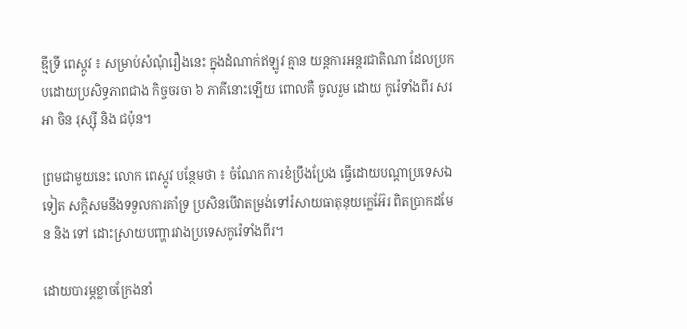ឌ្មីទ្រី ពេស្កូវ ៖ សម្រាប់សំណុំរឿងនេះ ក្នុងដំណាក់ឥឡូវ គ្មាន យន្តការអន្តរជាតិណា ដែលប្រកបដោយប្រសិទ្ធភាពជាង កិច្ចចរចា ៦ ភាគីនោះឡើយ ពោលគឺ ចូលរួម ដោយ កូរ៉េទាំងពីរ សរអា ចិន រុស្ស៊ី និង ជប៉ុន។

ព្រមជាមួយនេះ លោក ពេស្កូវ បន្ថែមថា ៖ ចំណែក ការខំប្រឹងប្រែង ធ្វើដោយបណ្តាប្រទេសឯទៀត សក្តិសមនឹងទទួលការគាំទ្រ ប្រសិនបើវាតម្រង់ទៅរំសាយធាតុនុយក្លេអ៊ែរ ពិតប្រាកដមែន និង ទៅ ដោះស្រាយបញ្ហារវាងប្រទេសកូរ៉េទាំងពីរ។

ដោយបារម្ភខ្លាចក្រែងនាំ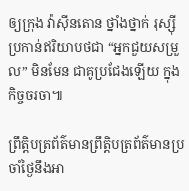ឲ្យក្រុង វ៉ាស៊ីនតោន ថ្នាំងថ្នាក់ រុស្ស៊ី ប្រកាន់ឥរិយាបថជា “អ្នកជួយសម្រួល” មិនមែន ជាគូប្រជែងឡើយ ក្នុងកិច្ចចរចា៕

ព្រឹត្តិបត្រព័ត៌មានព្រឹត្តិបត្រព័ត៌មានប្រចាំថ្ងៃនឹងអា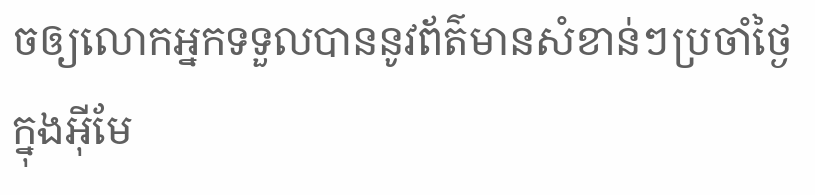ចឲ្យលោកអ្នកទទួលបាននូវព័ត៌មានសំខាន់ៗប្រចាំថ្ងៃក្នុងអ៊ីមែ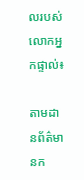លរបស់លោកអ្នកផ្ទាល់៖

តាមដានព័ត៌មានក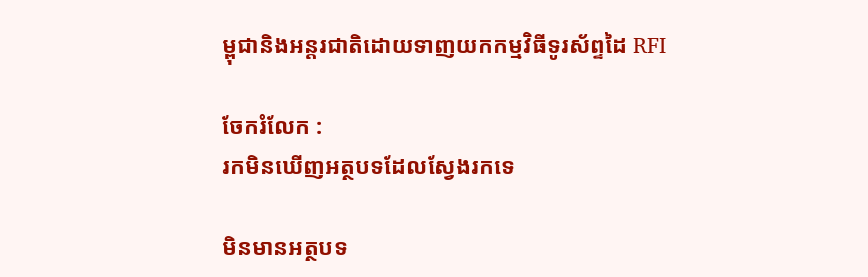ម្ពុជានិងអន្តរជាតិដោយទាញយកកម្មវិធីទូរស័ព្ទដៃ RFI

ចែករំលែក :
រកមិនឃើញអត្ថបទដែលស្វែងរកទេ

មិនមានអត្ថបទ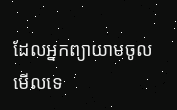ដែលអ្នកព្យាយាមចូលមើលទេ